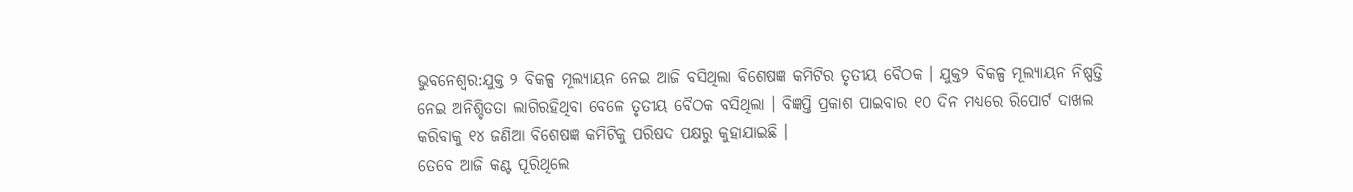ଭୁବନେଶ୍ବର:ଯୁକ୍ତ ୨ ବିକଳ୍ପ ମୂଲ୍ୟାୟନ ନେଇ ଆଜି ବସିଥିଲା ବିଶେଷଜ୍ଞ କମିଟିର ତୃତୀୟ ବୈଠକ । ଯୁକ୍ତ୨ ବିକଳ୍ପ ମୂଲ୍ୟାୟନ ନିଷ୍ପତ୍ତି ନେଇ ଅନିଶ୍ଚିତତା ଲାଗିରହିଥିବା ବେଳେ ତୃତୀୟ ବୈଠକ ବସିଥିଲା । ବିଜ୍ଞପ୍ତି ପ୍ରକାଶ ପାଇବାର ୧୦ ଦିନ ମଧ୍ୟରେ ରିପୋର୍ଟ ଦାଖଲ କରିବାକୁ ୧୪ ଜଣିଆ ବିଶେଷଜ୍ଞ କମିଟିକୁ ପରିଷଦ ପକ୍ଷରୁ କୁହାଯାଇଛି ।
ତେବେ ଆଜି କଣ୍ଟ ପୂରିଥିଲେ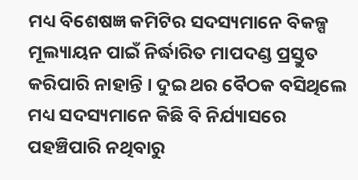ମଧ୍ୟ ବିଶେଷଜ୍ଞ କମିଟିର ସଦସ୍ୟମାନେ ବିକଳ୍ପ ମୂଲ୍ୟାୟନ ପାଇଁ ନିର୍ଦ୍ଧାରିତ ମାପଦଣ୍ଡ ପ୍ରସ୍ତୁତ କରିପାରି ନାହାନ୍ତି । ଦୁଇ ଥର ବୈଠକ ବସିଥିଲେ ମଧ୍ୟ ସଦସ୍ୟମାନେ କିଛି ବି ନିର୍ଯ୍ୟାସରେ ପହଞ୍ଚିପାରି ନଥିବାରୁ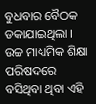ବୁଧବାର ବୈଠକ ଡକାଯାଇଥିଲା । ଉଚ୍ଚ ମାଧ୍ୟମିକ ଶିକ୍ଷା ପରିଷଦରେ ବସିଥିବା ଥିବା ଏହି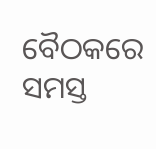ବୈଠକରେ ସମସ୍ତ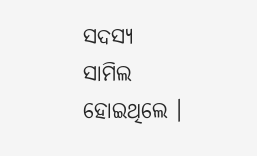ସଦସ୍ୟ ସାମିଲ ହୋଇଥିଲେ ।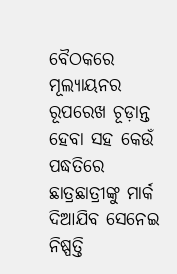ବୈଠକରେ ମୂଲ୍ୟାୟନର ରୂପରେଖ ଚୂଡ଼ାନ୍ତ ହେବା ସହ କେଉଁ ପଦ୍ଧତିରେ ଛାତ୍ରଛାତ୍ରୀଙ୍କୁ ମାର୍କ ଦିଆଯିବ ସେନେଇ ନିଷ୍ପତ୍ତି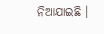ନିଆଯାଇଛି ।